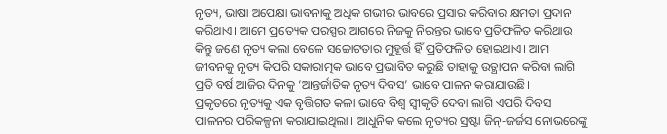ନୃତ୍ୟ, ଭାଷା ଅପେକ୍ଷା ଭାବନାକୁ ଅଧିକ ଗଭୀର ଭାବରେ ପ୍ରସାର କରିବାର କ୍ଷମତା ପ୍ରଦାନ କରିଥାଏ। ଆମେ ପ୍ରତ୍ୟେକ ପରସ୍ପର ଆଗରେ ନିଜକୁ ନିରନ୍ତର ଭାବେ ପ୍ରତିଫଳିତ କରିଥାଉ କିନ୍ତୁ ଜଣେ ନୃତ୍ୟ କଲା ବେଳେ ସଚ୍ଚୋଟତାର ମୁହୂର୍ତ୍ତ ହିଁ ପ୍ରତିଫଳିତ ହୋଇଥାଏ। ଆମ ଜୀବନକୁ ନୃତ୍ୟ କିପରି ସକାରାତ୍ମକ ଭାବେ ପ୍ରଭାବିତ କରୁଛି ତାହାକୁ ଉତ୍ଥାପନ କରିବା ଲାଗି ପ୍ରତି ବର୍ଷ ଆଜିର ଦିନକୁ ‘ଆନ୍ତର୍ଜାତିକ ନୃତ୍ୟ ଦିବସ’ ଭାବେ ପାଳନ କରାଯାଉଛି।
ପ୍ରକୃତରେ ନୃତ୍ୟକୁ ଏକ ବୃତ୍ତିଗତ କଳା ଭାବେ ବିଶ୍ବ ସ୍ବୀକୃତି ଦେବା ଲାଗି ଏପରି ଦିବସ ପାଳନର ପରିକଳ୍ପନା କରାଯାଇଥିଲା। ଆଧୁନିକ କଲେ ନୃତ୍ୟର ସ୍ରଷ୍ଟା ଜିନ୍-ଜର୍ଜସ ନୋଭରେଙ୍କୁ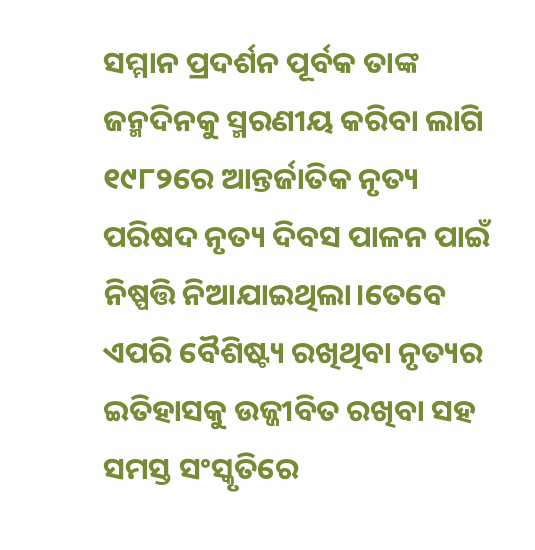ସମ୍ମାନ ପ୍ରଦର୍ଶନ ପୂର୍ବକ ତାଙ୍କ ଜନ୍ମଦିନକୁ ସ୍ମରଣୀୟ କରିବା ଲାଗି ୧୯୮୨ରେ ଆନ୍ତର୍ଜାତିକ ନୃତ୍ୟ ପରିଷଦ ନୃତ୍ୟ ଦିବସ ପାଳନ ପାଇଁ ନିଷ୍ପତ୍ତି ନିଆଯାଇଥିଲା।ତେବେ ଏପରି ବୈଶିଷ୍ଟ୍ୟ ରଖିଥିବା ନୃତ୍ୟର ଇତିହାସକୁ ଉଜ୍ଜୀବିତ ରଖିବା ସହ ସମସ୍ତ ସଂସ୍କୃତିରେ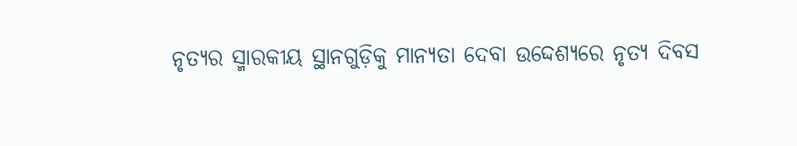ନୃତ୍ୟର ସ୍ମାରକୀୟ ସ୍ଥାନଗୁଡ଼ିକୁ ମାନ୍ୟତା ଦେବା ଉଦ୍ଦେଶ୍ୟରେ ନୃତ୍ୟ ଦିବସ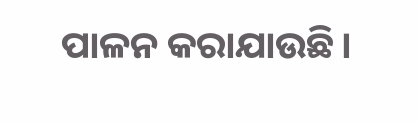ପାଳନ କରାଯାଉଛି।